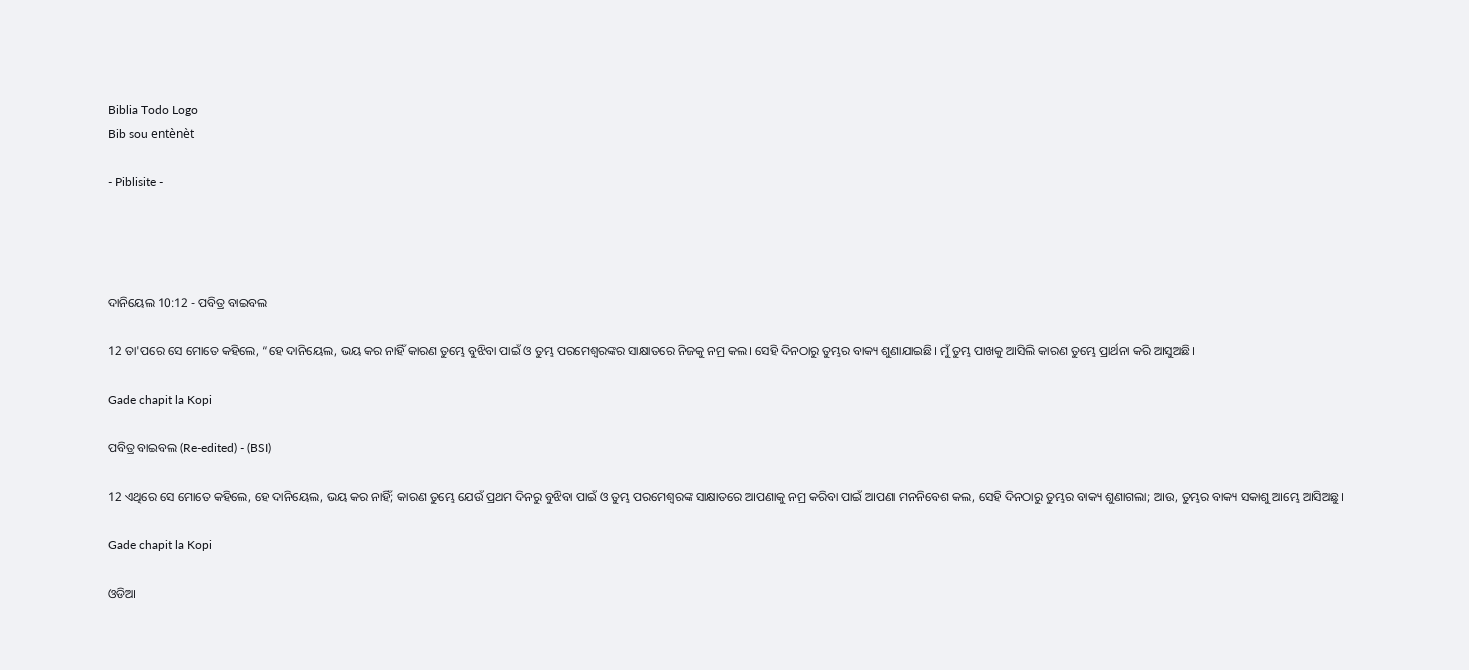Biblia Todo Logo
Bib sou entènèt

- Piblisite -




ଦାନିୟେଲ 10:12 - ପବିତ୍ର ବାଇବଲ

12 ତା'ପରେ ସେ ମୋତେ କହିଲେ, “ହେ ଦାନିୟେଲ, ଭୟ କର ନାହିଁ କାରଣ ତୁମ୍ଭେ ବୁଝିବା ପାଇଁ ଓ ତୁମ୍ଭ ପରମେଶ୍ୱରଙ୍କର ସାକ୍ଷାତରେ ନିଜକୁ ନମ୍ର କଲ। ସେହି ଦିନଠାରୁ ତୁମ୍ଭର ବାକ୍ୟ ଶୁଣାଯାଇଛି। ମୁଁ ତୁମ୍ଭ ପାଖକୁ ଆସିଲି କାରଣ ତୁମ୍ଭେ ପ୍ରାର୍ଥନା କରି ଆସୁଅଛି।

Gade chapit la Kopi

ପବିତ୍ର ବାଇବଲ (Re-edited) - (BSI)

12 ଏଥିରେ ସେ ମୋତେ କହିଲେ, ହେ ଦାନିୟେଲ, ଭୟ କର ନାହିଁ; କାରଣ ତୁମ୍ଭେ ଯେଉଁ ପ୍ରଥମ ଦିନରୁ ବୁଝିବା ପାଇଁ ଓ ତୁମ୍ଭ ପରମେଶ୍ଵରଙ୍କ ସାକ୍ଷାତରେ ଆପଣାକୁ ନମ୍ର କରିବା ପାଇଁ ଆପଣା ମନନିବେଶ କଲ, ସେହି ଦିନଠାରୁ ତୁମ୍ଭର ବାକ୍ୟ ଶୁଣାଗଲା; ଆଉ, ତୁମ୍ଭର ବାକ୍ୟ ସକାଶୁ ଆମ୍ଭେ ଆସିଅଛୁ।

Gade chapit la Kopi

ଓଡିଆ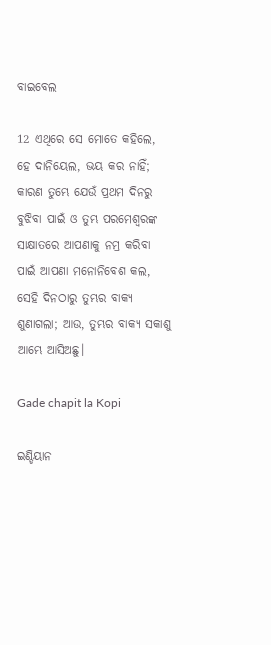ବାଇବେଲ

12 ଏଥିରେ ସେ ମୋତେ କହିଲେ, ହେ ଦାନିୟେଲ, ଭୟ କର ନାହିଁ; କାରଣ ତୁମ୍ଭେ ଯେଉଁ ପ୍ରଥମ ଦିନରୁ ବୁଝିବା ପାଇଁ ଓ ତୁମ୍ଭ ପରମେଶ୍ୱରଙ୍କ ସାକ୍ଷାତରେ ଆପଣାକୁ ନମ୍ର କରିବା ପାଇଁ ଆପଣା ମନୋନିବେଶ କଲ, ସେହି ଦିନଠାରୁ ତୁମ୍ଭର ବାକ୍ୟ ଶୁଣାଗଲା; ଆଉ, ତୁମ୍ଭର ବାକ୍ୟ ସକାଶୁ ଆମ୍ଭେ ଆସିଅଛୁ।

Gade chapit la Kopi

ଇଣ୍ଡିୟାନ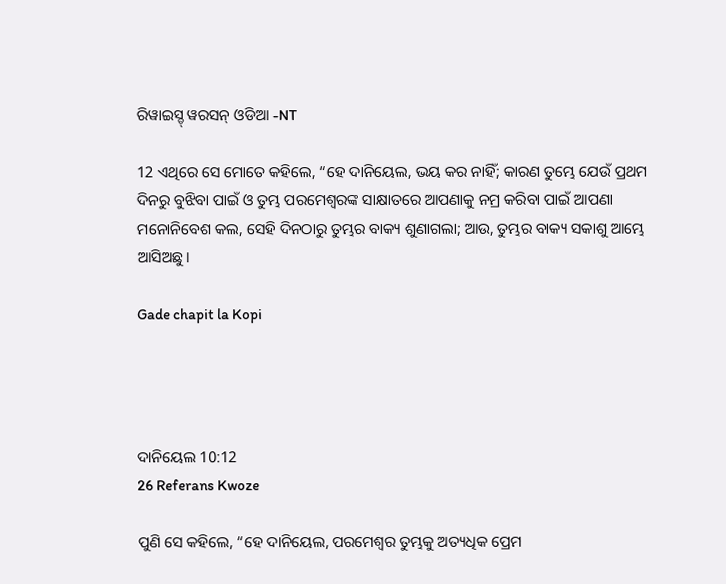ରିୱାଇସ୍ଡ୍ ୱରସନ୍ ଓଡିଆ -NT

12 ଏଥିରେ ସେ ମୋତେ କହିଲେ, “ହେ ଦାନିୟେଲ, ଭୟ କର ନାହିଁ; କାରଣ ତୁମ୍ଭେ ଯେଉଁ ପ୍ରଥମ ଦିନରୁ ବୁଝିବା ପାଇଁ ଓ ତୁମ୍ଭ ପରମେଶ୍ୱରଙ୍କ ସାକ୍ଷାତରେ ଆପଣାକୁ ନମ୍ର କରିବା ପାଇଁ ଆପଣା ମନୋନିବେଶ କଲ, ସେହି ଦିନଠାରୁ ତୁମ୍ଭର ବାକ୍ୟ ଶୁଣାଗଲା; ଆଉ, ତୁମ୍ଭର ବାକ୍ୟ ସକାଶୁ ଆମ୍ଭେ ଆସିଅଛୁ।

Gade chapit la Kopi




ଦାନିୟେଲ 10:12
26 Referans Kwoze

ପୁଣି ସେ କହିଲେ, “ହେ ଦାନିୟେଲ, ପରମେଶ୍ୱର ତୁମ୍ଭକୁ ଅତ୍ୟଧିକ ପ୍ରେମ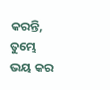କରନ୍ତି, ତୁମ୍ଭେ ଭୟ କର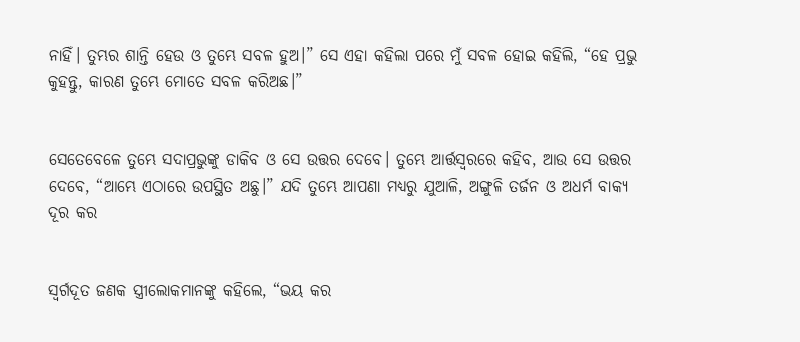ନାହିଁ। ତୁମ୍ଭର ଶାନ୍ତି ହେଉ ଓ ତୁମ୍ଭେ ସବଳ ହୁଅ।” ସେ ଏହା କହିଲା ପରେ ମୁଁ ସବଳ ହୋଇ କହିଲି, “ହେ ପ୍ରଭୁ କୁହନ୍ତୁ, କାରଣ ତୁମ୍ଭେ ମୋତେ ସବଳ କରିଅଛ।”


ସେତେବେଳେ ତୁମ୍ଭେ ସଦାପ୍ରଭୁଙ୍କୁ ଡାକିବ ଓ ସେ ଉତ୍ତର ଦେବେ। ତୁମ୍ଭେ ଆର୍ତ୍ତସ୍ୱରରେ କହିବ, ଆଉ ସେ ଉତ୍ତର ଦେବେ, “ଆମ୍ଭେ ଏଠାରେ ଉପସ୍ଥିତ ଅଛୁ।” ଯଦି ତୁମ୍ଭେ ଆପଣା ମଧ୍ୟରୁ ଯୁଆଳି, ଅଙ୍ଗୁଳି ତର୍ଜନ ଓ ଅଧର୍ମ ବାକ୍ୟ ଦୂର କର


ସ୍ୱର୍ଗଦୂତ ଜଣକ ସ୍ତ୍ରୀଲୋକମାନଙ୍କୁ କହିଲେ, “ଭୟ କର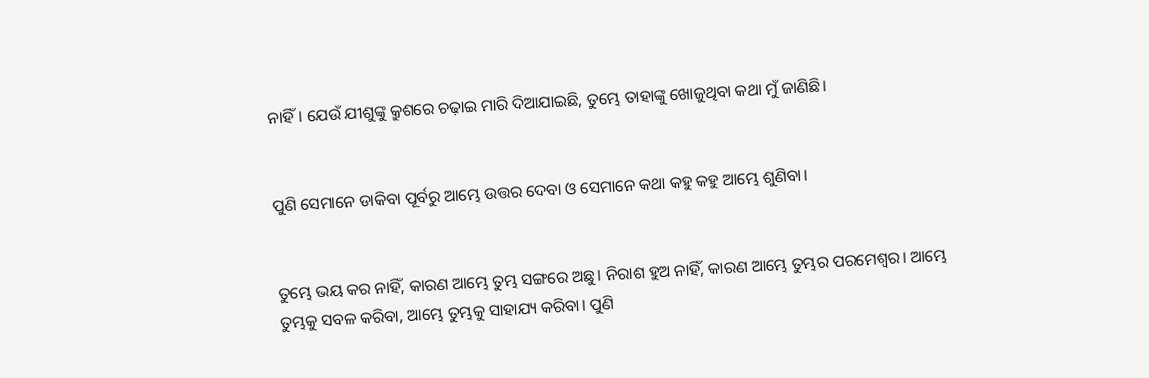ନାହିଁ। ଯେଉଁ ଯୀଶୁଙ୍କୁ କ୍ରୁଶରେ ଚଢ଼ାଇ ମାରି ଦିଆଯାଇଛି, ତୁମ୍ଭେ ତାହାଙ୍କୁ ଖୋଜୁଥିବା କଥା ମୁଁ ଜାଣିଛି।


ପୁଣି ସେମାନେ ଡାକିବା ପୂର୍ବରୁ ଆମ୍ଭେ ଉତ୍ତର ଦେବା ଓ ସେମାନେ କଥା କହୁ କହୁ ଆମ୍ଭେ ଶୁଣିବା।


ତୁମ୍ଭେ ଭୟ କର ନାହିଁ, କାରଣ ଆମ୍ଭେ ତୁମ୍ଭ ସଙ୍ଗରେ ଅଛୁ। ନିରାଶ ହୁଅ ନାହିଁ, କାରଣ ଆମ୍ଭେ ତୁମ୍ଭର ପରମେଶ୍ୱର। ଆମ୍ଭେ ତୁମ୍ଭକୁ ସବଳ କରିବା, ଆମ୍ଭେ ତୁମ୍ଭକୁ ସାହାଯ୍ୟ କରିବା। ପୁଣି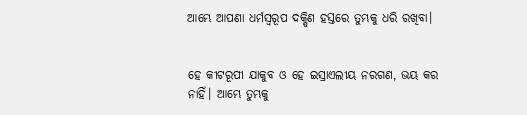ଆମ୍ଭେ ଆପଣା ଧର୍ମସ୍ୱରୂପ ଦକ୍ଷିଣ ହସ୍ତରେ ତୁମ୍ଭକୁ ଧରି ରଖିବା।


ହେ କୀଟରୂପୀ ଯାକୁବ ଓ ହେ ଇସ୍ରାଏଲୀୟ ନରଗଣ, ଭୟ କର ନାହିଁ। ଆମ୍ଭେ ତୁମ୍ଭକୁ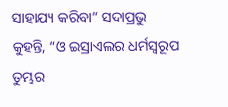ସାହାଯ୍ୟ କରିବା” ସଦାପ୍ରଭୁ କୁହନ୍ତି, “ଓ ଇସ୍ରାଏଲର ଧର୍ମସ୍ୱରୂପ ତୁମ୍ଭର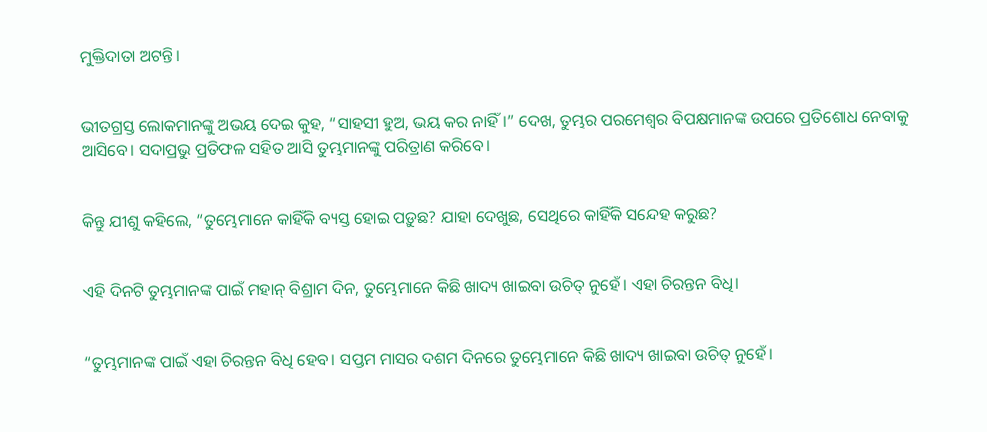ମୁକ୍ତିଦାତା ଅଟନ୍ତି।


ଭୀତଗ୍ରସ୍ତ ଲୋକମାନଙ୍କୁ ଅଭୟ ଦେଇ କୁହ, “ସାହସୀ ହୁଅ, ଭୟ କର ନାହିଁ।” ଦେଖ, ତୁମ୍ଭର ପରମେଶ୍ୱର ବିପକ୍ଷମାନଙ୍କ ଉପରେ ପ୍ରତିଶୋଧ ନେବାକୁ ଆସିବେ। ସଦାପ୍ରଭୁ ପ୍ରତିଫଳ ସହିତ ଆସି ତୁମ୍ଭମାନଙ୍କୁ ପରିତ୍ରାଣ କରିବେ।


କିନ୍ତୁ ଯୀଶୁ କହିଲେ, “ତୁମ୍ଭେମାନେ କାହିଁକି ବ୍ୟସ୍ତ ହୋଇ ପଡ଼ୁଛ? ଯାହା ଦେଖୁଛ, ସେଥିରେ କାହିଁକି ସନ୍ଦେହ କରୁଛ?


ଏହି ଦିନଟି ତୁମ୍ଭମାନଙ୍କ ପାଇଁ ମହାନ୍ ବିଶ୍ରାମ ଦିନ, ତୁମ୍ଭେମାନେ କିଛି ଖାଦ୍ୟ ଖାଇବା ଉଚିତ୍ ନୁହେଁ। ଏହା ଚିରନ୍ତନ ବିଧି।


“ତୁମ୍ଭମାନଙ୍କ ପାଇଁ ଏହା ଚିରନ୍ତନ ବିଧି ହେବ। ସପ୍ତମ ମାସର ଦଶମ ଦିନରେ ତୁମ୍ଭେମାନେ କିଛି ଖାଦ୍ୟ ଖାଇବା ଉଚିତ୍ ନୁହେଁ।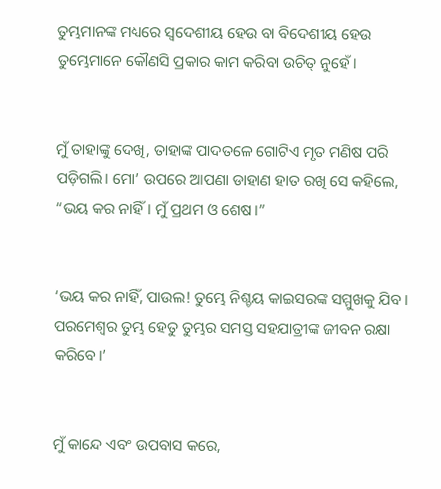ତୁମ୍ଭମାନଙ୍କ ମଧ୍ୟରେ ସ୍ୱଦେଶୀୟ ହେଉ ବା ବିଦେଶୀୟ ହେଉ ତୁମ୍ଭେମାନେ କୌଣସି ପ୍ରକାର କାମ କରିବା ଉଚିତ୍ ନୁହେଁ।


ମୁଁ ତାହାଙ୍କୁ ଦେଖି, ତାହାଙ୍କ ପାଦତଳେ ଗୋଟିଏ ମୃତ ମଣିଷ ପରି ପଡ଼ିଗଲି। ମୋ’ ଉପରେ ଆପଣା ଡାହାଣ ହାତ ରଖି ସେ କହିଲେ, “ଭୟ କର ନାହିଁ। ମୁଁ ପ୍ରଥମ ଓ ଶେଷ।”


‘ଭୟ କର ନାହିଁ, ପାଉଲ! ତୁମ୍ଭେ ନିଶ୍ଚୟ କାଇସରଙ୍କ ସମ୍ମୁଖକୁ ଯିବ। ପରମେଶ୍ୱର ତୁମ୍ଭ ହେତୁ ତୁମ୍ଭର ସମସ୍ତ ସହଯାତ୍ରୀଙ୍କ ଜୀବନ ରକ୍ଷା କରିବେ।’


ମୁଁ କାନ୍ଦେ ଏବଂ ଉପବାସ କରେ,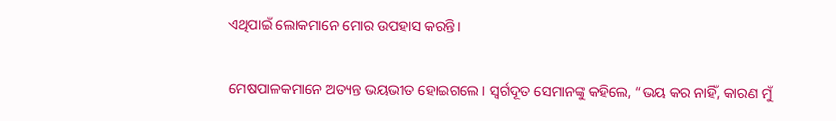ଏଥିପାଇଁ ଲୋକମାନେ ମୋର ଉପହାସ କରନ୍ତି।


ମେଷପାଳକମାନେ ଅତ୍ୟନ୍ତ ଭୟଭୀତ ହୋଇଗଲେ। ସ୍ୱର୍ଗଦୂତ ସେମାନଙ୍କୁ କହିଲେ, “ଭୟ କର ନାହିଁ, କାରଣ ମୁଁ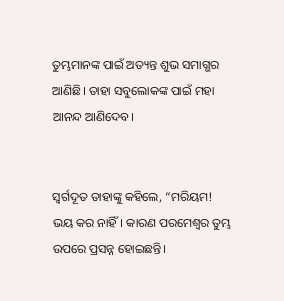ତୁମ୍ଭମାନଙ୍କ ପାଇଁ ଅତ୍ୟନ୍ତ ଶୁଭ ସମାଗ୍ଭର ଆଣିଛି। ତାହା ସବୁଲୋକଙ୍କ ପାଇଁ ମହା ଆନନ୍ଦ ଆଣିଦେବ।


ସ୍ୱର୍ଗଦୂତ ତାହାଙ୍କୁ କହିଲେ, “ମରିୟମ! ଭୟ କର ନାହିଁ। କାରଣ ପରମେଶ୍ୱର ତୁମ୍ଭ ଉପରେ ପ୍ରସନ୍ନ ହୋଇଛନ୍ତି।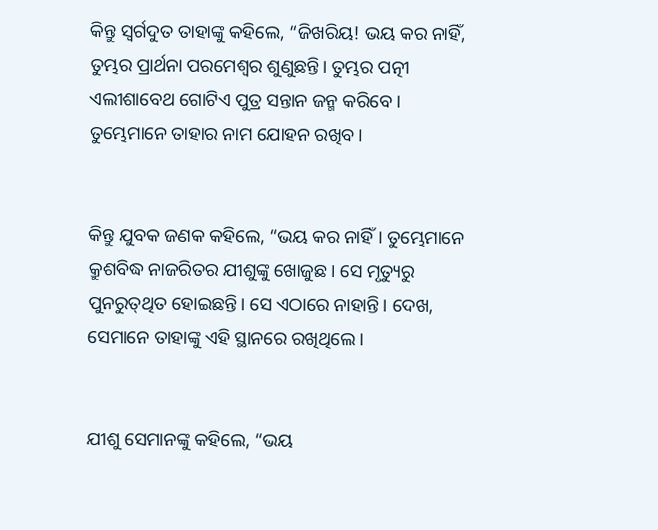କିନ୍ତୁ ସ୍ୱର୍ଗଦୁତ ତାହାଙ୍କୁ କହିଲେ, “ଜିଖରିୟ! ଭୟ କର ନାହିଁ, ତୁମ୍ଭର ପ୍ରାର୍ଥନା ପରମେଶ୍ୱର ଶୁଣୁଛନ୍ତି। ତୁମ୍ଭର ପତ୍ନୀ ଏଲୀଶାବେଥ ଗୋଟିଏ ପୁତ୍ର ସନ୍ତାନ ଜନ୍ମ କରିବେ। ତୁମ୍ଭେମାନେ ତାହାର ନାମ ଯୋହନ ରଖିବ।


କିନ୍ତୁ ଯୁବକ ଜଣକ କହିଲେ, “ଭୟ କର ନାହିଁ। ତୁମ୍ଭେମାନେ କ୍ରୁଶବିଦ୍ଧ ନାଜରିତର ଯୀଶୁଙ୍କୁ ଖୋଜୁଛ। ସେ ମୃତ୍ୟୁରୁ ପୁନରୁ‌ତ୍‌ଥିତ ହୋଇଛନ୍ତି। ସେ ଏଠାରେ ନାହାନ୍ତି। ଦେଖ, ସେମାନେ ତାହାଙ୍କୁ ଏହି ସ୍ଥାନରେ ରଖିଥିଲେ।


ଯୀଶୁ ସେମାନଙ୍କୁ କହିଲେ, “ଭୟ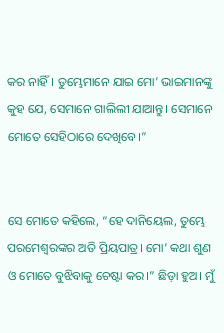କର ନାହିଁ। ତୁମ୍ଭେମାନେ ଯାଇ ମୋ’ ଭାଇମାନଙ୍କୁ କୁହ ଯେ, ସେମାନେ ଗାଲିଲୀ ଯାଆନ୍ତୁ। ସେମାନେ ମୋତେ ସେହିଠାରେ ଦେଖିବେ।”


ସେ ମୋତେ କହିଲେ, “ହେ ଦାନିୟେଲ, ତୁମ୍ଭେ ପରମେଶ୍ୱରଙ୍କର ଅତି ପ୍ରିୟପାତ୍ର। ମୋ’ କଥା ଶୁଣ ଓ ମୋତେ ବୁଝିବାକୁ ଚେଷ୍ଟା କର।” ଛିଡ଼ା ହୁଅ। ମୁଁ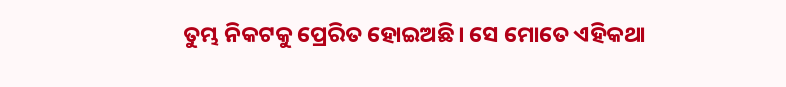ତୁମ୍ଭ ନିକଟକୁ ପ୍ରେରିତ ହୋଇଅଛି। ସେ ମୋତେ ଏହିକଥା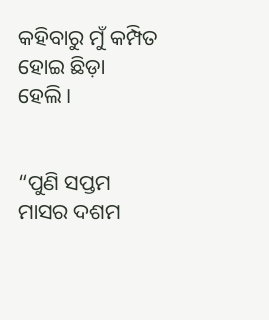କହିବାରୁ ମୁଁ କମ୍ପିତ ହୋଇ ଛିଡ଼ା ହେଲି।


“ପୁଣି ସପ୍ତମ ମାସର ଦଶମ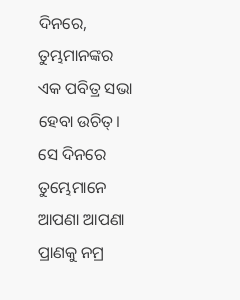ଦିନରେ, ତୁମ୍ଭମାନଙ୍କର ଏକ ପବିତ୍ର ସଭା ହେବା ଉଚିତ୍। ସେ ଦିନରେ ତୁମ୍ଭେମାନେ ଆପଣା ଆପଣା ପ୍ରାଣକୁ ନମ୍ର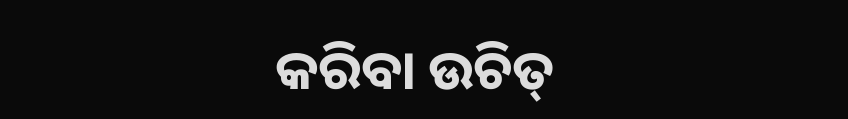କରିବା ଉଚିତ୍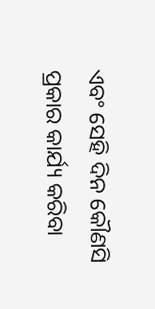ଏବଂ ସେହି ଦିନ କୌଣସି ପ୍ରକାର କାର୍ଯ୍ୟ କରିବା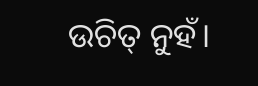ଉଚିତ୍ ନୁହଁ।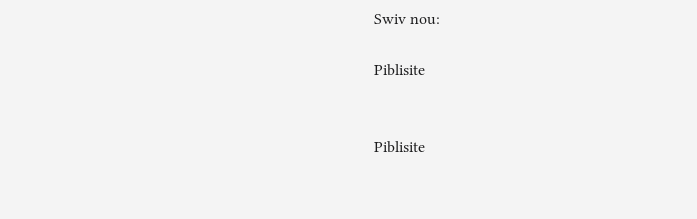Swiv nou:

Piblisite


Piblisite